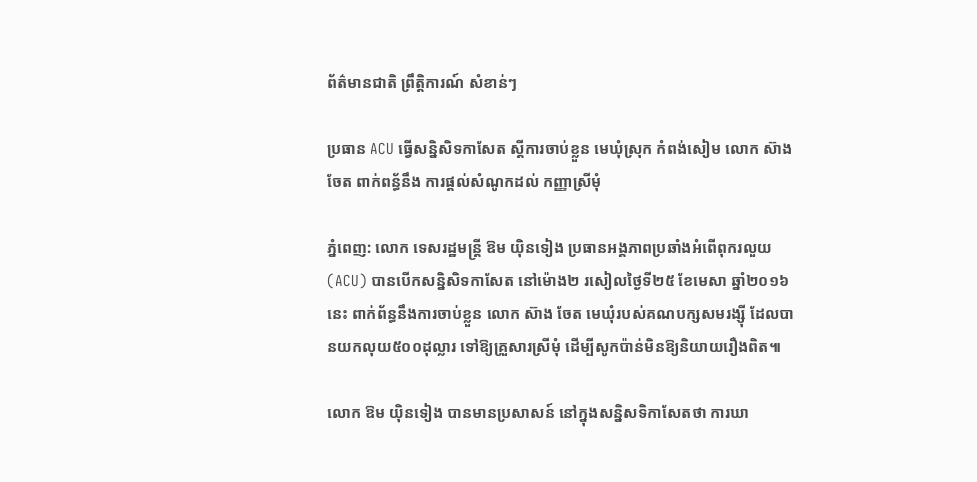ព័ត៌មានជាតិ ព្រឹត្តិការណ៍ សំខាន់ៗ

ប្រធាន ACU ធ្វើសន្និសិទកាសែត ស្តីការចាប់ខ្លួន មេឃុំស្រុក កំពង់សៀម លោក ស៊ាង ចែត ពាក់ពន្ធ័នឹង ការផ្តល់សំណូកដល់ កញ្ញាស្រីមុំ

ភ្នំពេញ: លោក ទេសរដ្ឋមន្ត្រី ឱម យ៉ិនទៀង ប្រធានអង្គភាពប្រឆាំងអំពើពុករលួយ (ACU) បានបើកសន្និសិទកាសែត នៅម៉ោង២ រសៀលថ្ងៃទី២៥ ខែមេសា ឆ្នាំ២០១៦នេះ ពាក់ព័ន្ធនឹងការចាប់ខ្លួន លោក ស៊ាង ចែត មេឃុំរបស់គណបក្សសមរង្ស៊ី ដែលបានយកលុយ៥០០ដុល្លារ ទៅឱ្យគ្រួសារស្រីមុំ ដើម្បីសូកប៉ាន់មិនឱ្យនិយាយរឿងពិត៕

លោក ឱម យ៉ិនទៀង បានមានប្រសាសន៍ នៅក្នុងសន្និសទិកាសែតថា ការឃា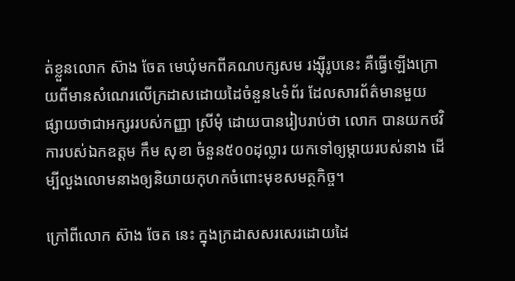ត់ខ្លួនលោក ស៊ាង ចែត មេឃុំមកពីគណបក្សសម រង្ស៊ីរូបនេះ គឺធ្វើឡើងក្រោយពីមានសំណេរលើក្រដាសដោយដៃចំនួន៤ទំព័រ ដែលសារព័ត៌មានមួយ ផ្សាយថាជាអក្សររបស់កញ្ញា ស្រីមុំ ដោយបានរៀបរាប់ថា លោក បានយកថវិការបស់ឯកឧត្តម កឹម សុខា ចំនួន៥០០ដុល្លារ យកទៅឲ្យម្ដាយរបស់នាង ដើម្បីលួងលោមនាងឲ្យនិយាយកុហកចំពោះមុខសមត្ថកិច្ច។

ក្រៅពីលោក ស៊ាង ចែត នេះ ក្នុងក្រដាសសរសេរដោយដៃ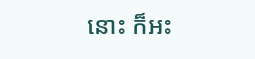នោះ ក៏អះ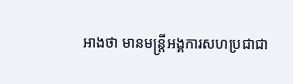អាងថា មានមន្ត្រីអង្គការសហប្រជាជា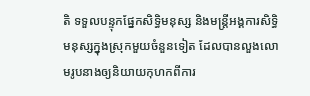តិ ទទួលបន្ទុកផ្នែកសិទ្ធិមនុស្ស និងមន្ត្រីអង្គការសិទ្ធិមនុស្សក្នុងស្រុកមួយចំនួនទៀត ដែលបានលួងលោមរូបនាងឲ្យនិយាយកុហកពីការ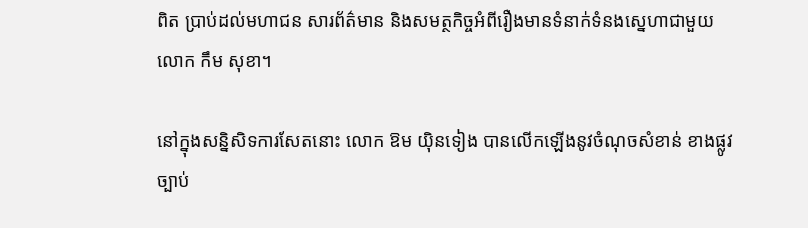ពិត ប្រាប់ដល់មហាជន សារព័ត៌មាន និងសមត្ថកិច្ចអំពីរឿងមានទំនាក់ទំនងស្នេហាជាមួយ លោក កឹម សុខា។

នៅក្នុងសន្និសិទការសែតនោះ លោក ឱម យ៉ិនទៀង បានលើកឡើងនូវចំណុចសំខាន់ ខាងផ្លូវច្បាប់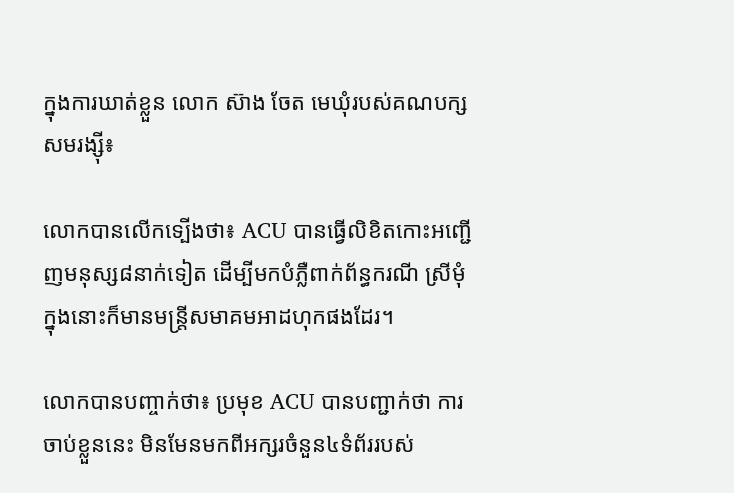ក្នុងការឃាត់ខ្លួន លោក ស៊ាង ចែត មេឃុំរបស់គណបក្សសមរង្ស៊ី៖

លោកបានលើកទ្បើងថា៖ ACU បានធ្វើលិខិតកោះអញ្ជើញមនុស្ស៨នាក់ទៀត ដើម្បីមកបំភ្លឺពាក់ព័ន្ធករណី ស្រីមុំ ក្នុងនោះក៏មានមន្រ្តីសមាគមអាដហុកផងដែរ។

លោកបានបញ្ចាក់ថា៖ ប្រមុខ ACU បានបញ្ជាក់ថា ការចាប់ខ្លួននេះ មិនមែនមកពីអក្សរចំនួន៤ទំព័ររបស់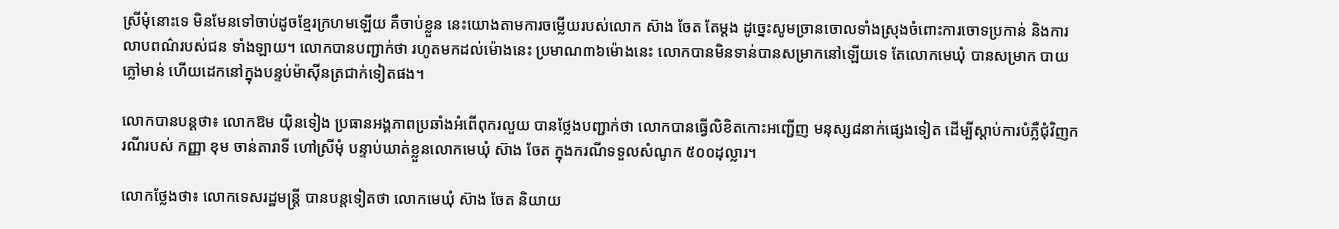ស្រីមុំនោះទេ មិនមែនទៅចាប់ដូចខ្មែរក្រហមឡើយ គឺចាប់ខ្លួន នេះយោងតាមការចម្លើយរបស់លោក ស៊ាង ចែត តែម្តង ដូច្នេះសូមច្រានចោលទាំងស្រុងចំពោះការចោទប្រកាន់ និងការលាបពណ៌របស់ជន ទាំងឡាយ។ លោកបានបញ្ជាក់ថា រហូតមកដល់ម៉ោងនេះ ប្រមាណ៣៦ម៉ោងនេះ លោកបានមិនទាន់បានសម្រាកនៅឡើយទេ តែលោកមេឃុំ បានសម្រាក បាយភ្លៅមាន់ ហើយដេកនៅក្នុងបន្ទប់ម៉ាស៊ីនត្រជាក់ទៀតផង។

លោកបានបន្តថា៖ លោកឱម យ៉ិនទៀង ប្រធានអង្គភាពប្រឆាំងអំពើពុករលួយ បានថ្លែងបញ្ជាក់ថា លោកបានធ្វើលិខិតកោះអញ្ជើញ មនុស្ស៨នាក់ផ្សេងទៀត ដើម្បីស្តាប់ការបំភ្លឺជុំវិញករណីរបស់ កញ្ញា ខុម ចាន់តារាទី ហៅស្រីមុំ បន្ទាប់ឃាត់ខ្លួនលោកមេឃុំ ស៊ាង ចែត ក្នុងករណីទទួលសំណូក ៥០០ដុល្លារ។

លោកថ្លែងថា៖ លោកទេសរដ្ឋមន្រ្តី បានបន្តទៀតថា លោកមេឃុំ ស៊ាង ចែត និយាយ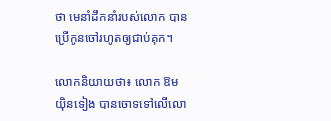ថា មេនាំដឹកនាំរបស់លោក បានប្រើកូនចៅរហូតឲ្យជាប់គុក។

លោកនិយាយថា៖ លោក ឱម យ៉ិនទៀង បានចោទទៅលើលោ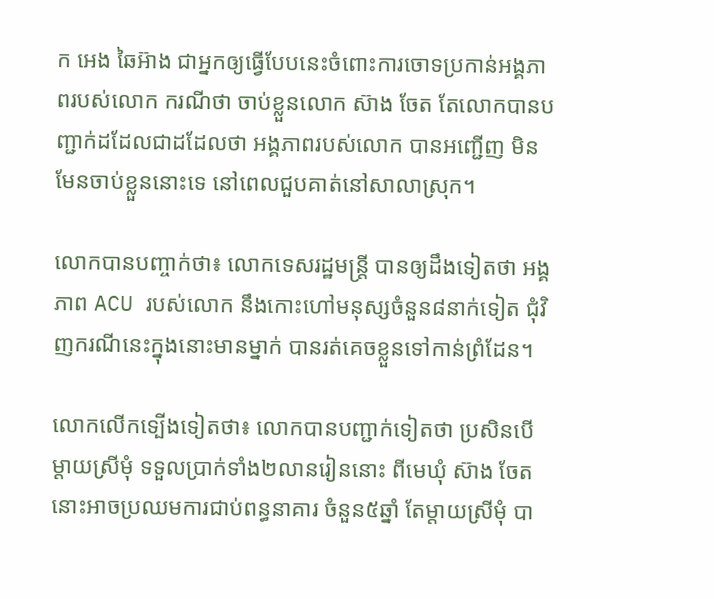ក អេង ឆៃអ៊ាង ជាអ្នកឲ្យធ្វើបែបនេះចំពោះការចោទប្រកាន់អង្គភាពរបស់លោក ករណីថា ចាប់ខ្លួនលោក ស៊ាង ចែត តែលោកបានបញ្ជាក់ដដែលជាដដែលថា អង្គភាពរបស់លោក បានអញ្ជើញ មិនមែនចាប់ខ្លួននោះទេ នៅពេលជួបគាត់នៅសាលាស្រុក។

លោកបានបញ្ចាក់ថា៖ លោកទេសរដ្ឋមន្រ្តី បានឲ្យដឹងទៀតថា អង្គភាព ACU របស់លោក នឹងកោះហៅមនុស្សចំនួន៨នាក់ទៀត ជុំវិញករណីនេះក្នុងនោះមានម្នាក់ បានរត់គេចខ្លួនទៅកាន់ព្រំដែន។

លោកលើកទ្បើងទៀតថា៖ លោកបានបញ្ជាក់ទៀតថា ប្រសិនបើម្តាយស្រីមុំ ទទួលប្រាក់ទាំង២លានរៀននោះ ពីមេឃុំ ស៊ាង ចែត នោះអាចប្រឈមការជាប់ពន្ធនាគារ ចំនួន៥ឆ្នាំ តែម្តាយស្រីមុំ បា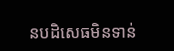នបដិសេធមិនទាន់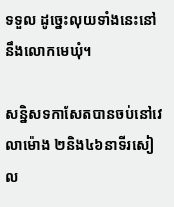ទទួល ដូច្នេះលុយទាំងនេះនៅនឹងលោកមេឃុំ។

សន្និសទកាសែតបានចប់នៅវេលាម៉ោង ២និង៤៦នាទីរសៀល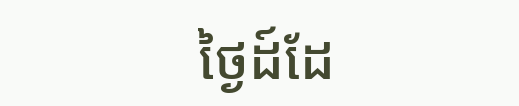ថ្ងៃដ៍ដែ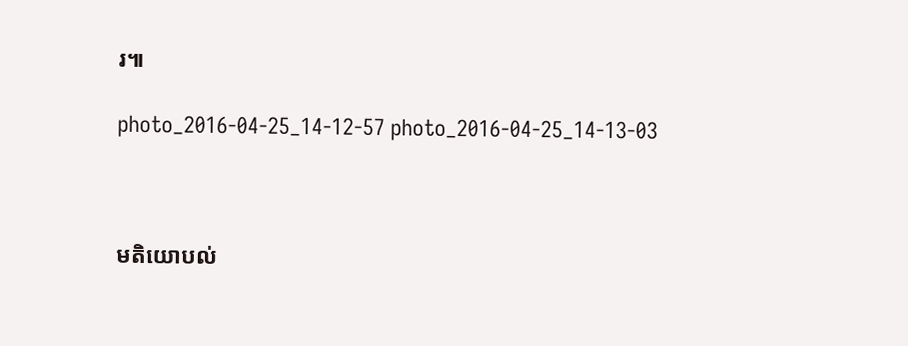រ៕

photo_2016-04-25_14-12-57 photo_2016-04-25_14-13-03



មតិយោបល់